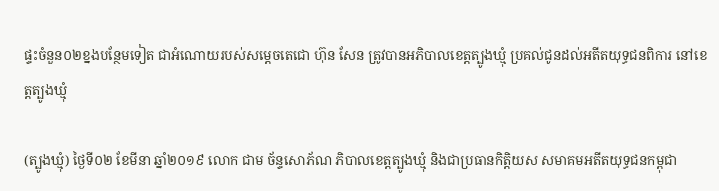ផ្ទះចំនួន០២ខ្នងបន្ថែមទៀត ជាអំណោយរបស់សម្តេចតេជោ ហ៊ុន សែន ត្រូវបានអភិបាលខេត្តត្បូងឃ្មុំ ប្រគល់ជូនដល់អតីតយុទ្ធជនពិការ នៅខេត្តត្បូងឃ្មុំ

(ត្បូងឃ្មុំ) ថ្ងៃទី០២ ខែមីនា ឆ្នាំ២០១៩ លោក ជាម ច័ន្ទសោភ័ណ ភិបាលខេត្តត្បូងឃ្មុំ និងជាប្រធានកិត្តិយស សមាគមអតីតយុទ្ធជនកម្ពុជា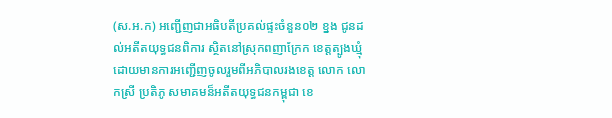(ស.អ.ក) អញ្ជើញជាអធិបតីប្រគល់ផ្ទះចំនួន០២ ខ្នង ជូនដល់អតីតយុទ្ធជនពិការ ស្ថិតនៅស្រុកពញាក្រែក ខេត្តត្បូងឃ្មុំ ដោយមានការអញ្ជើញចូលរួមពីអភិបាលរងខេត្ត លោក លោកស្រី ប្រតិភូ សមាគមន៏អតីតយុទ្ធជនកម្ពុជា ខេ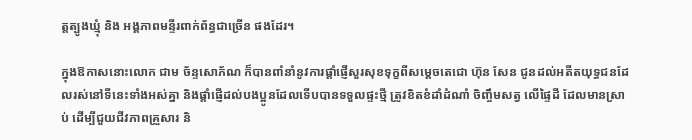ត្តត្បូងឃ្មុំ និង អង្គភាពមន្ទីរពាក់ព័ន្ធជាច្រើន ផងដែរ។

ក្នុងឱកាសនោះលោក ជាម ច័ន្ទសោភ័ណ ក៏បានពាំនាំនូវការផ្តាំផ្ញើសួរសុខទុក្ខពីសម្តេចតេជោ ហ៊ុន សែន ជូនដល់អតីតយុទ្ធជនដែលរស់នៅទីនេះទាំងអស់គ្នា និងផ្តាំផ្ញើដល់បងប្អូនដែលទើបបានទទួលផ្ទះថ្មី ត្រូវខិតខំដាំដំណាំ ចិញ្ចឹមសត្វ លើផ្ទៃដី ដែលមានស្រាប់ ដើម្បីជួយជីវភាពគ្រួសារ និ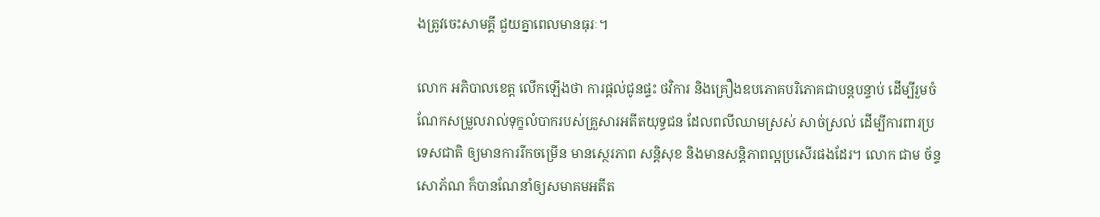ងត្រូវចេះសាមគ្គី ជួយគ្នាពេលមានធុរៈ។

លោក អភិបាលខេត្ត លើកឡើងថា ការផ្តល់ជូនផ្ទះ ថវិការ និងគ្រឿងឧបភោគបរិភោគជាបន្តបន្ទាប់ ដើម្បីរួមចំណែកសម្រួលរាល់ទុក្ខលំបាករបស់គ្រួសារអតីតយុទ្ធជន ដែលពលីឈាមស្រស់ សាច់ស្រល់ ដើម្បីការពារប្រទេសជាតិ ឲ្យមានការរីកចម្រើន មានស្ថេរភាព សន្តិសុខ និងមានសន្តិភាពល្អប្រសើរផងដែរ។ លោក ជាម ច័ន្ទសោភ័ណ ក៏បានណែនាំឲ្យសមាគមអតីត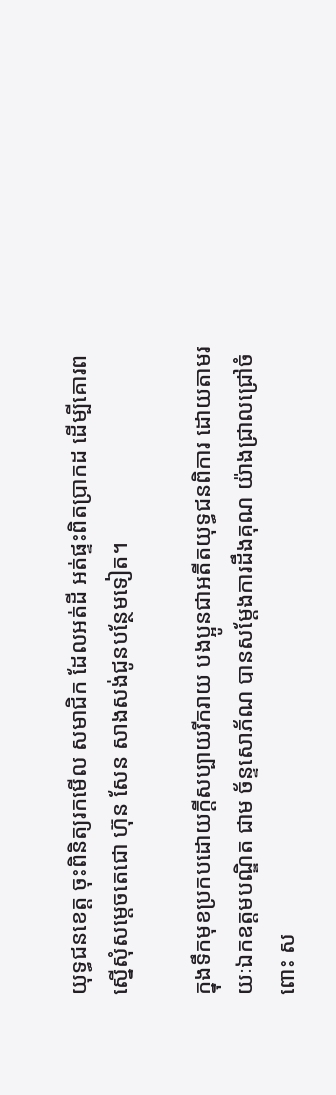យុទ្ធជនខេត្ត ចុះពិនិត្យរកមើល សមាជិក ដែលអត់ដី អត់ផ្ទះពិតប្រាកដ ដើម្បីគោរពស្នើសុំសម្តេចតេជោ ហ៊ុន សែន សាងសង់ជូនបន្ថែមទៀត។

ក្នុងទឹកមុខប្រកបដោយក្តីសប្បាយរីករាយ បងប្អូនជាអតីតយុទ្ធជនពិការ ដោយតាមរយៈឯកឧត្តមបណ្ឌិត ជាម ច័ន្ទសោភ័ណ បានសម្ដែងការដឹងគុណ យ៉ាងជ្រាលជ្រៅចំពោះ ស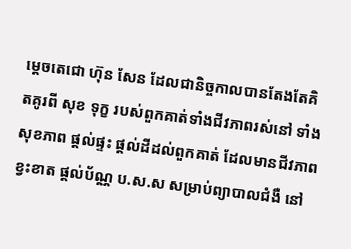ម្តេចតេជោ ហ៊ុន សែន ដែលជានិច្ចកាលបានតែងតែគិតគូរពី សុខ ទុក្ខ របស់ពួកគាត់ទាំងជីវភាពរស់នៅ ទាំងសុខភាព ផ្តល់ផ្ទះ ផ្តល់ដីដល់ពួកគាត់ ដែលមានជីវភាពខ្វះខាត ផ្តល់ប័ណ្ណ ប.ស.ស សម្រាប់ព្យាបាលជំងឺ នៅ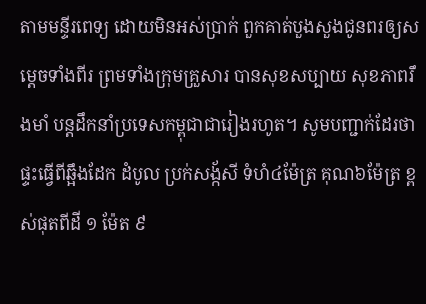តាមមន្ទីរពេទ្យ ដោយមិនអស់ប្រាក់ ពួកគាត់បួងសួងជូនពរឲ្យសម្តេចទាំងពីរ ព្រមទាំងក្រុមគ្រួសារ បានសុខសប្បាយ សុខភាពរឹងមាំ បន្តដឹកនាំប្រទេសកម្ពុជាជារៀងរហូត។ សូមបញ្ជាក់ដែរថា ផ្ទះធ្វើពីឆ្អឹងដែក ដំបូល ប្រក់សង្ក័សី ទំហំ៤ម៉ែត្រ គុណ៦ម៉ែត្រ ខ្ពស់ផុតពីដី ១ ម៉ែត ៩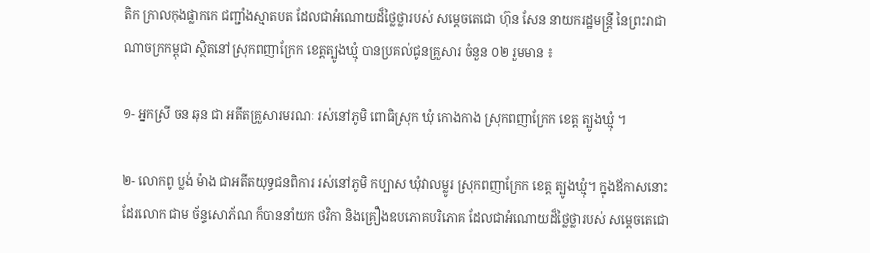តិក ក្រាលកុងផ្លាកកេ ជញ្ជាំងស្មាតបត ដែលជាអំណោយដ៏ថ្លៃថ្លារបស់ សម្តេចតេជោ ហ៊ុន សែន នាយករដ្ឋមន្ត្រី នៃព្រះរាជាណាចក្រកម្ពុជា ស្ថិតនៅស្រុកពញាក្រែក ខេត្តត្បូងឃ្មុំ បានប្រគល់ជូនគ្រួសារ ចំនួន ០២ រួមមាន ៖

១- អ្នកស្រី ចន ឆុន ជា អតីតគ្រួសារមរណៈ រស់នៅភូមិ ពោធិស្រុក ឃុំ កោងកាង ស្រុកពញាក្រែក ខេត្ត ត្បូងឃ្មុំ ។

២- លោកពូ ប្លង់ ម៉ាង ជាអតីតយុទ្ធជនពិការ រស់នៅភូមិ កប្បាស ឃុំវាលម្លូរ ស្រុកពញាក្រែក ខេត្ត ត្បូងឃ្មុំ។ ក្នុងឪកាសនោះដែរលោក ជាម ច័ន្ទសោភ័ណ ក៏បាននាំយក ថវិកា និងគ្រឿងឧបភោគបរិភោគ ដែលជាអំណោយដ៏ថ្លៃថ្លារបស់ សម្ដេចតេជោ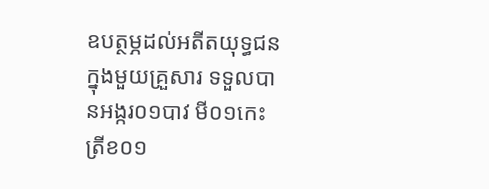ឧបត្ថម្ភដល់អតីតយុទ្ធជន ក្នុងមួយគ្រួសារ ទទួលបានអង្ករ០១បាវ មី០១កេះ ត្រីខ០១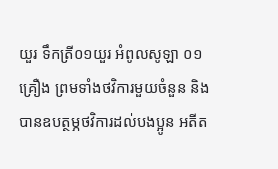យួរ ទឹកត្រី០១យួរ អំពូលសូឡា ០១គ្រឿង ព្រមទាំងថវិការមួយចំនួន និងបានឧបត្ថម្ភថវិការដល់បងប្អូន អតីត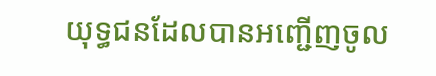យុទ្ធជនដែលបានអញ្ជើញចូល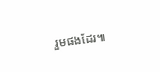រួមផងដែរ៕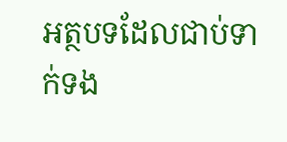អត្ថបទដែលជាប់ទាក់ទង